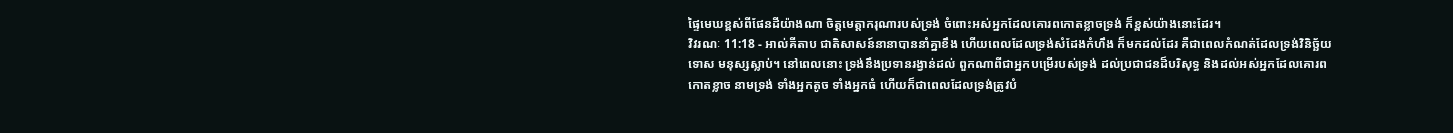ផ្ទៃមេឃខ្ពស់ពីផែនដីយ៉ាងណា ចិត្តមេត្តាករុណារបស់ទ្រង់ ចំពោះអស់អ្នកដែលគោរពកោតខ្លាចទ្រង់ ក៏ខ្ពស់យ៉ាងនោះដែរ។
វិវរណៈ 11:18 - អាល់គីតាប ជាតិសាសន៍នានាបាននាំគ្នាខឹង ហើយពេលដែលទ្រង់សំដែងកំហឹង ក៏មកដល់ដែរ គឺជាពេលកំណត់ដែលទ្រង់វិនិច្ឆ័យទោស មនុស្សស្លាប់។ នៅពេលនោះ ទ្រង់នឹងប្រទានរង្វាន់ដល់ ពួកណាពីជាអ្នកបម្រើរបស់ទ្រង់ ដល់ប្រជាជនដ៏បរិសុទ្ធ និងដល់អស់អ្នកដែលគោរពកោតខ្លាច នាមទ្រង់ ទាំងអ្នកតូច ទាំងអ្នកធំ ហើយក៏ជាពេលដែលទ្រង់ត្រូវបំ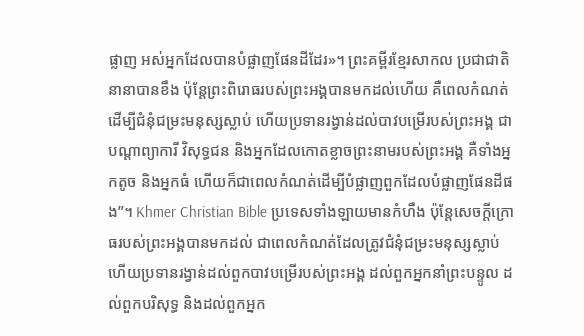ផ្លាញ អស់អ្នកដែលបានបំផ្លាញផែនដីដែរ»។ ព្រះគម្ពីរខ្មែរសាកល ប្រជាជាតិនានាបានខឹង ប៉ុន្តែព្រះពិរោធរបស់ព្រះអង្គបានមកដល់ហើយ គឺពេលកំណត់ដើម្បីជំនុំជម្រះមនុស្សស្លាប់ ហើយប្រទានរង្វាន់ដល់បាវបម្រើរបស់ព្រះអង្គ ជាបណ្ដាព្យាការី វិសុទ្ធជន និងអ្នកដែលកោតខ្លាចព្រះនាមរបស់ព្រះអង្គ គឺទាំងអ្នកតូច និងអ្នកធំ ហើយក៏ជាពេលកំណត់ដើម្បីបំផ្លាញពួកដែលបំផ្លាញផែនដីផង”។ Khmer Christian Bible ប្រទេសទាំងឡាយមានកំហឹង ប៉ុន្ដែសេចក្ដីក្រោធរបស់ព្រះអង្គបានមកដល់ ជាពេលកំណត់ដែលត្រូវជំនុំជម្រះមនុស្សស្លាប់ ហើយប្រទានរង្វាន់ដល់ពួកបាវបម្រើរបស់ព្រះអង្គ ដល់ពួកអ្នកនាំព្រះបន្ទូល ដល់ពួកបរិសុទ្ធ និងដល់ពួកអ្នក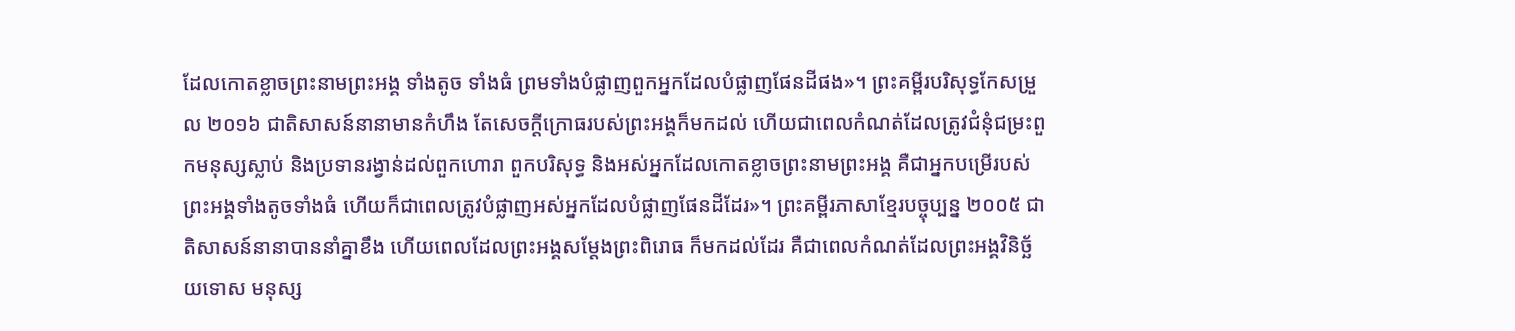ដែលកោតខ្លាចព្រះនាមព្រះអង្គ ទាំងតូច ទាំងធំ ព្រមទាំងបំផ្លាញពួកអ្នកដែលបំផ្លាញផែនដីផង»។ ព្រះគម្ពីរបរិសុទ្ធកែសម្រួល ២០១៦ ជាតិសាសន៍នានាមានកំហឹង តែសេចក្តីក្រោធរបស់ព្រះអង្គក៏មកដល់ ហើយជាពេលកំណត់ដែលត្រូវជំនុំជម្រះពួកមនុស្សស្លាប់ និងប្រទានរង្វាន់ដល់ពួកហោរា ពួកបរិសុទ្ធ និងអស់អ្នកដែលកោតខ្លាចព្រះនាមព្រះអង្គ គឺជាអ្នកបម្រើរបស់ព្រះអង្គទាំងតូចទាំងធំ ហើយក៏ជាពេលត្រូវបំផ្លាញអស់អ្នកដែលបំផ្លាញផែនដីដែរ»។ ព្រះគម្ពីរភាសាខ្មែរបច្ចុប្បន្ន ២០០៥ ជាតិសាសន៍នានាបាននាំគ្នាខឹង ហើយពេលដែលព្រះអង្គសម្តែងព្រះពិរោធ ក៏មកដល់ដែរ គឺជាពេលកំណត់ដែលព្រះអង្គវិនិច្ឆ័យទោស មនុស្ស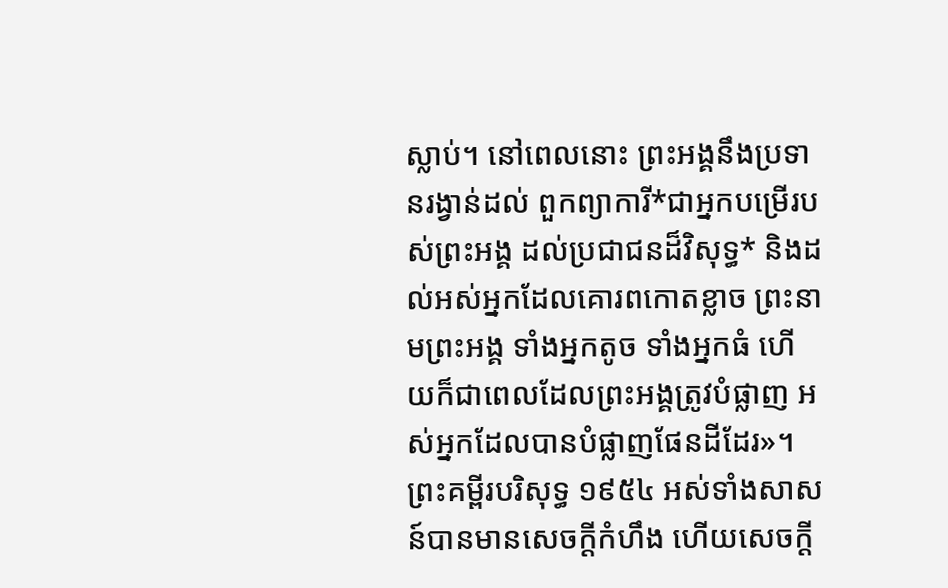ស្លាប់។ នៅពេលនោះ ព្រះអង្គនឹងប្រទានរង្វាន់ដល់ ពួកព្យាការី*ជាអ្នកបម្រើរបស់ព្រះអង្គ ដល់ប្រជាជនដ៏វិសុទ្ធ* និងដល់អស់អ្នកដែលគោរពកោតខ្លាច ព្រះនាមព្រះអង្គ ទាំងអ្នកតូច ទាំងអ្នកធំ ហើយក៏ជាពេលដែលព្រះអង្គត្រូវបំផ្លាញ អស់អ្នកដែលបានបំផ្លាញផែនដីដែរ»។ ព្រះគម្ពីរបរិសុទ្ធ ១៩៥៤ អស់ទាំងសាសន៍បានមានសេចក្ដីកំហឹង ហើយសេចក្ដី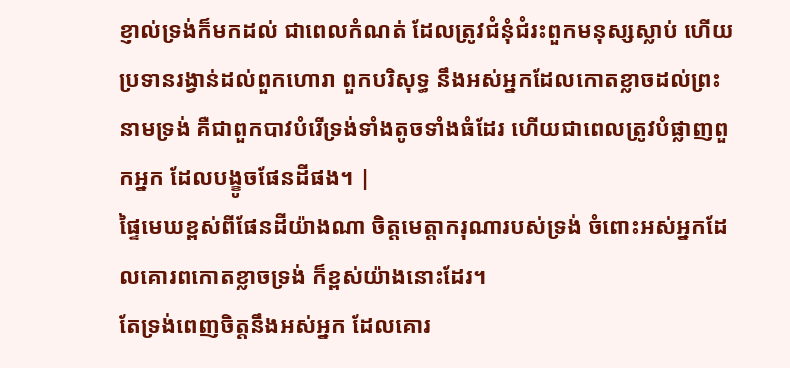ខ្ញាល់ទ្រង់ក៏មកដល់ ជាពេលកំណត់ ដែលត្រូវជំនុំជំរះពួកមនុស្សស្លាប់ ហើយប្រទានរង្វាន់ដល់ពួកហោរា ពួកបរិសុទ្ធ នឹងអស់អ្នកដែលកោតខ្លាចដល់ព្រះនាមទ្រង់ គឺជាពួកបាវបំរើទ្រង់ទាំងតូចទាំងធំដែរ ហើយជាពេលត្រូវបំផ្លាញពួកអ្នក ដែលបង្ខូចផែនដីផង។ |
ផ្ទៃមេឃខ្ពស់ពីផែនដីយ៉ាងណា ចិត្តមេត្តាករុណារបស់ទ្រង់ ចំពោះអស់អ្នកដែលគោរពកោតខ្លាចទ្រង់ ក៏ខ្ពស់យ៉ាងនោះដែរ។
តែទ្រង់ពេញចិត្តនឹងអស់អ្នក ដែលគោរ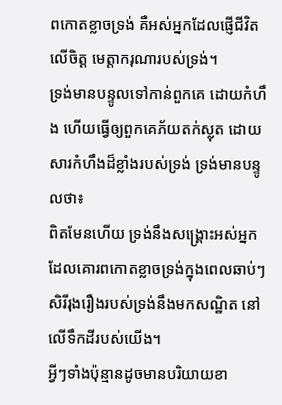ពកោតខ្លាចទ្រង់ គឺអស់អ្នកដែលផ្ញើជីវិតលើចិត្ត មេត្តាករុណារបស់ទ្រង់។
ទ្រង់មានបន្ទូលទៅកាន់ពួកគេ ដោយកំហឹង ហើយធ្វើឲ្យពួកគេភ័យតក់ស្លុត ដោយសារកំហឹងដ៏ខ្លាំងរបស់ទ្រង់ ទ្រង់មានបន្ទូលថា៖
ពិតមែនហើយ ទ្រង់នឹងសង្គ្រោះអស់អ្នក ដែលគោរពកោតខ្លាចទ្រង់ក្នុងពេលឆាប់ៗ សិរីរុងរឿងរបស់ទ្រង់នឹងមកសណ្ឋិត នៅលើទឹកដីរបស់យើង។
អ្វីៗទាំងប៉ុន្មានដូចមានបរិយាយខា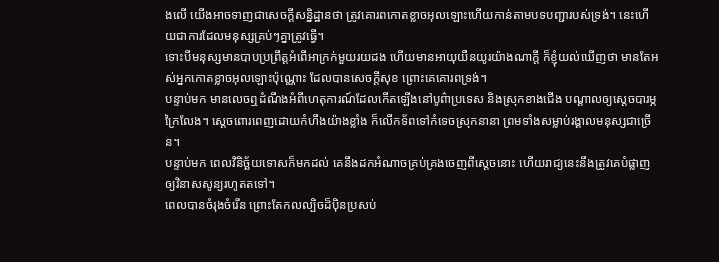ងលើ យើងអាចទាញជាសេចក្ដីសន្និដ្ឋានថា ត្រូវគោរពកោតខ្លាចអុលឡោះហើយកាន់តាមបទបញ្ជារបស់ទ្រង់។ នេះហើយជាការដែលមនុស្សគ្រប់ៗគ្នាត្រូវធ្វើ។
ទោះបីមនុស្សមានបាបប្រព្រឹត្តអំពើអាក្រក់មួយរយដង ហើយមានអាយុយឺនយូរយ៉ាងណាក្តី ក៏ខ្ញុំយល់ឃើញថា មានតែអស់អ្នកកោតខ្លាចអុលឡោះប៉ុណ្ណោះ ដែលបានសេចក្ដីសុខ ព្រោះគេគោរពទ្រង់។
បន្ទាប់មក មានលេចឮដំណឹងអំពីហេតុការណ៍ដែលកើតឡើងនៅបូព៌ាប្រទេស និងស្រុកខាងជើង បណ្ដាលឲ្យស្ដេចបារម្ភក្រៃលែង។ ស្ដេចពោរពេញដោយកំហឹងយ៉ាងខ្លាំង ក៏លើកទ័ពទៅកំទេចស្រុកនានា ព្រមទាំងសម្លាប់រង្គាលមនុស្សជាច្រើន។
បន្ទាប់មក ពេលវិនិច្ឆ័យទោសក៏មកដល់ គេនឹងដកអំណាចគ្រប់គ្រងចេញពីស្ដេចនោះ ហើយរាជ្យនេះនឹងត្រូវគេបំផ្លាញឲ្យវិនាសសូន្យរហូតតទៅ។
ពេលបានចំរុងចំរើន ព្រោះតែកលល្បិចដ៏ប៉ិនប្រសប់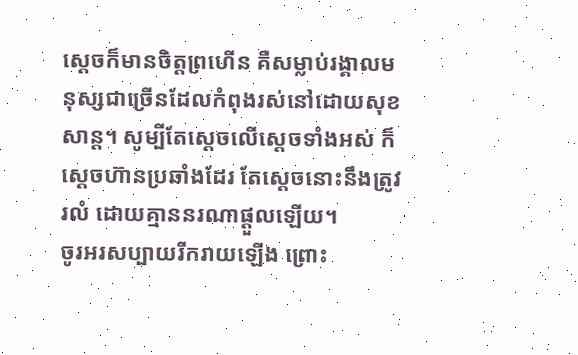ស្ដេចក៏មានចិត្តព្រហើន គឺសម្លាប់រង្គាលមនុស្សជាច្រើនដែលកំពុងរស់នៅដោយសុខសាន្ត។ សូម្បីតែស្តេចលើស្តេចទាំងអស់ ក៏ស្ដេចហ៊ានប្រឆាំងដែរ តែស្ដេចនោះនឹងត្រូវរលំ ដោយគ្មាននរណាផ្ដួលឡើយ។
ចូរអរសប្បាយរីករាយឡើង ព្រោះ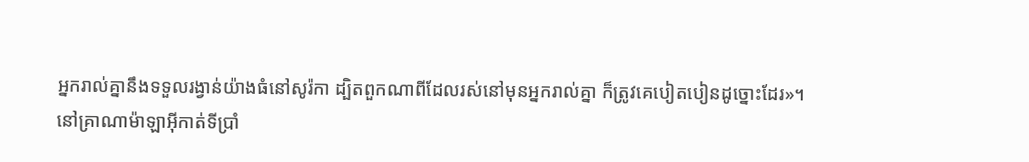អ្នករាល់គ្នានឹងទទួលរង្វាន់យ៉ាងធំនៅសូរ៉កា ដ្បិតពួកណាពីដែលរស់នៅមុនអ្នករាល់គ្នា ក៏ត្រូវគេបៀតបៀនដូច្នោះដែរ»។
នៅគ្រាណាម៉ាឡាអ៊ីកាត់ទីប្រាំ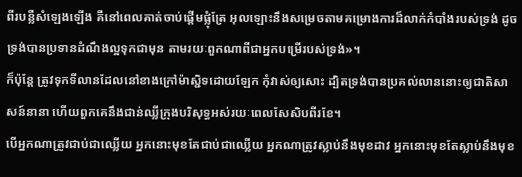ពីរបន្លឺសំឡេងឡើង គឺនៅពេលគាត់ចាប់ផ្ដើមផ្លុំត្រែ អុលឡោះនឹងសម្រេចតាមគម្រោងការដ៏លាក់កំបាំងរបស់ទ្រង់ ដូចទ្រង់បានប្រទានដំណឹងល្អទុកជាមុន តាមរយៈពួកណាពីជាអ្នកបម្រើរបស់ទ្រង់»។
ក៏ប៉ុន្ដែ ត្រូវទុកទីលានដែលនៅខាងក្រៅម៉ាស្ជិទដោយឡែក កុំវាស់ឲ្យសោះ ដ្បិតទ្រង់បានប្រគល់លាននោះឲ្យជាតិសាសន៍នានា ហើយពួកគេនឹងជាន់ឈ្លីក្រុងបរិសុទ្ធអស់រយៈពេលសែសិបពីរខែ។
បើអ្នកណាត្រូវជាប់ជាឈ្លើយ អ្នកនោះមុខតែជាប់ជាឈ្លើយ អ្នកណាត្រូវស្លាប់នឹងមុខដាវ អ្នកនោះមុខតែស្លាប់នឹងមុខ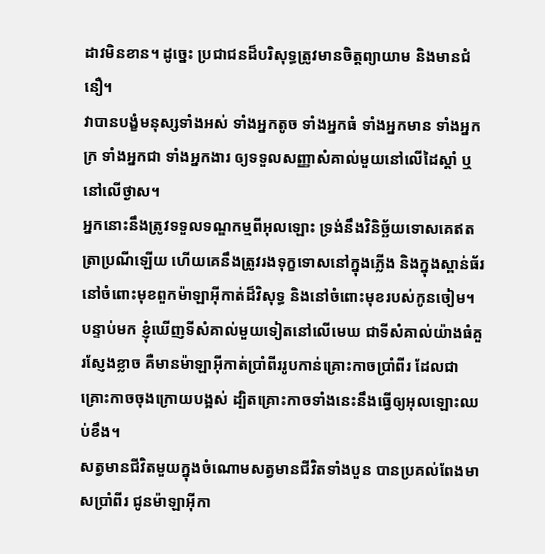ដាវមិនខាន។ ដូច្នេះ ប្រជាជនដ៏បរិសុទ្ធត្រូវមានចិត្ដព្យាយាម និងមានជំនឿ។
វាបានបង្ខំមនុស្សទាំងអស់ ទាំងអ្នកតូច ទាំងអ្នកធំ ទាំងអ្នកមាន ទាំងអ្នកក្រ ទាំងអ្នកជា ទាំងអ្នកងារ ឲ្យទទួលសញ្ញាសំគាល់មួយនៅលើដៃស្ដាំ ឬនៅលើថ្ងាស។
អ្នកនោះនឹងត្រូវទទួលទណ្ឌកម្មពីអុលឡោះ ទ្រង់នឹងវិនិច្ឆ័យទោសគេឥតត្រាប្រណីឡើយ ហើយគេនឹងត្រូវរងទុក្ខទោសនៅក្នុងភ្លើង និងក្នុងស្ពាន់ធ័រ នៅចំពោះមុខពួកម៉ាឡាអ៊ីកាត់ដ៏វិសុទ្ធ និងនៅចំពោះមុខរបស់កូនចៀម។
បន្ទាប់មក ខ្ញុំឃើញទីសំគាល់មួយទៀតនៅលើមេឃ ជាទីសំគាល់យ៉ាងធំគួរស្ញែងខ្លាច គឺមានម៉ាឡាអ៊ីកាត់ប្រាំពីររូបកាន់គ្រោះកាចប្រាំពីរ ដែលជាគ្រោះកាចចុងក្រោយបង្អស់ ដ្បិតគ្រោះកាចទាំងនេះនឹងធ្វើឲ្យអុលឡោះឈប់ខឹង។
សត្វមានជីវិតមួយក្នុងចំណោមសត្វមានជីវិតទាំងបួន បានប្រគល់ពែងមាសប្រាំពីរ ជូនម៉ាឡាអ៊ីកា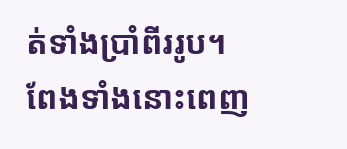ត់ទាំងប្រាំពីររូប។ ពែងទាំងនោះពេញ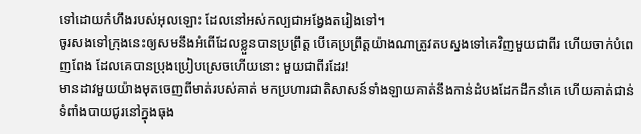ទៅដោយកំហឹងរបស់អុលឡោះ ដែលនៅអស់កល្បជាអង្វែងតរៀងទៅ។
ចូរសងទៅក្រុងនេះឲ្យសមនឹងអំពើដែលខ្លួនបានប្រព្រឹត្ដ បើគេប្រព្រឹត្ដយ៉ាងណាត្រូវតបស្នងទៅគេវិញមួយជាពីរ ហើយចាក់បំពេញពែង ដែលគេបានប្រុងប្រៀបស្រេចហើយនោះ មួយជាពីរដែរ!
មានដាវមួយយ៉ាងមុតចេញពីមាត់របស់គាត់ មកប្រហារជាតិសាសន៍ទាំងឡាយគាត់នឹងកាន់ដំបងដែកដឹកនាំគេ ហើយគាត់ជាន់ទំពាំងបាយជូរនៅក្នុងធុង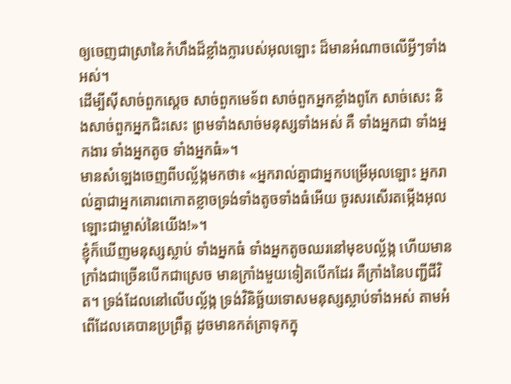ឲ្យចេញជាស្រានៃកំហឹងដ៏ខ្លាំងក្លារបស់អុលឡោះ ដ៏មានអំណាចលើអ្វីៗទាំងអស់។
ដើម្បីស៊ីសាច់ពួកស្ដេច សាច់ពួកមេទ័ព សាច់ពួកអ្នកខ្លាំងពូកែ សាច់សេះ និងសាច់ពួកអ្នកជិះសេះ ព្រមទាំងសាច់មនុស្សទាំងអស់ គឺ ទាំងអ្នកជា ទាំងអ្នកងារ ទាំងអ្នកតូច ទាំងអ្នកធំ»។
មានសំឡេងចេញពីបល្ល័ង្កមកថា៖ «អ្នករាល់គ្នាជាអ្នកបម្រើអុលឡោះ អ្នករាល់គ្នាជាអ្នកគោរពកោតខ្លាចទ្រង់ទាំងតូចទាំងធំអើយ ចូរសរសើរតម្កើងអុលឡោះជាម្ចាស់នៃយើង!»។
ខ្ញុំក៏ឃើញមនុស្សស្លាប់ ទាំងអ្នកធំ ទាំងអ្នកតូចឈរនៅមុខបល្ល័ង្ក ហើយមានក្រាំងជាច្រើនបើកជាស្រេច មានក្រាំងមួយទៀតបើកដែរ គឺក្រាំងនៃបញ្ជីជីវិត។ ទ្រង់ដែលនៅលើបល្ល័ង្ក ទ្រង់វិនិច្ឆ័យទោសមនុស្សស្លាប់ទាំងអស់ តាមអំពើដែលគេបានប្រព្រឹត្ដ ដូចមានកត់ត្រាទុកក្នុ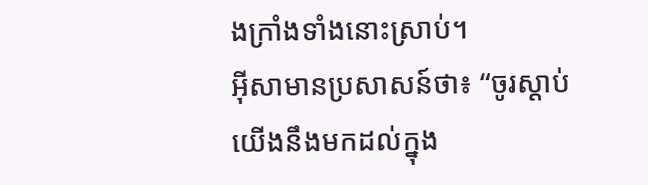ងក្រាំងទាំងនោះស្រាប់។
អ៊ីសាមានប្រសាសន៍ថា៖ “ចូរស្ដាប់ យើងនឹងមកដល់ក្នុង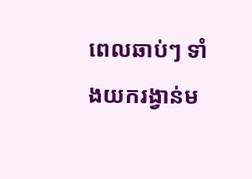ពេលឆាប់ៗ ទាំងយករង្វាន់ម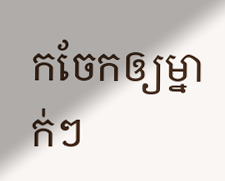កចែកឲ្យម្នាក់ៗ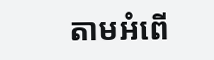តាមអំពើ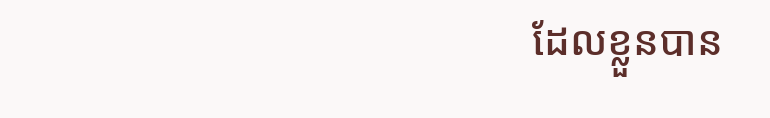ដែលខ្លួនបាន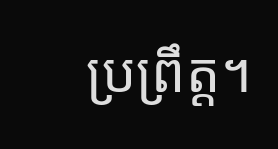ប្រព្រឹត្ដ។